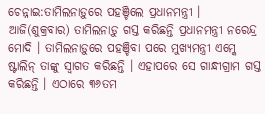ଚେନ୍ନାଇ:ତାମିଲନାଡ଼ୁରେ ପହଞ୍ଚିଲେ ପ୍ରଧାନମନ୍ତ୍ରୀ । ଆଜି(ଶୁକ୍ରବାର) ତାମିଲନାଡ଼ୁ ଗସ୍ତ କରିଛନ୍ତି ପ୍ରଧାନମନ୍ତ୍ରୀ ନରେନ୍ଦ୍ର ମୋଦି । ତାମିଲନାଡ଼ୁରେ ପହଞ୍ଚିବା ପରେ ମୁଖ୍ୟମନ୍ତ୍ରୀ ଏମ୍କେ ଷ୍ଟାଲିନ୍ ତାଙ୍କୁ ସ୍ବାଗତ କରିଛନ୍ତି । ଏହାପରେ ସେ ଗାନ୍ଧୀଗ୍ରାମ ଗସ୍ତ କରିଛନ୍ତି । ଏଠାରେ ୩୬ତମ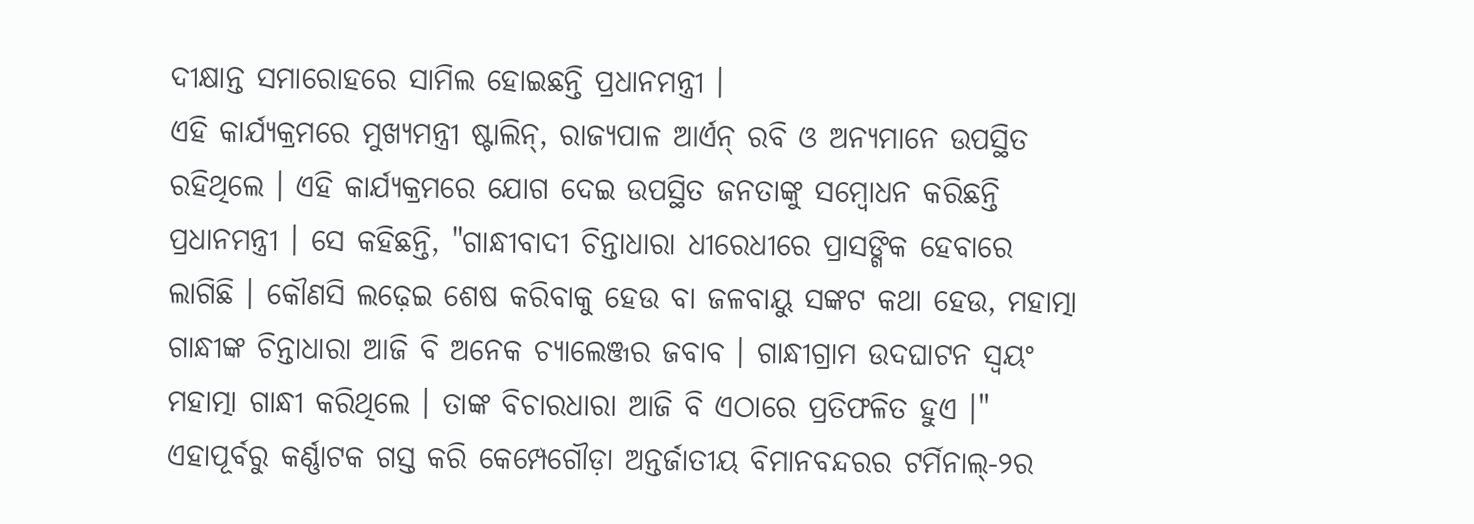ଦୀକ୍ଷାନ୍ତ ସମାରୋହରେ ସାମିଲ ହୋଇଛନ୍ତି ପ୍ରଧାନମନ୍ତ୍ରୀ ।
ଏହି କାର୍ଯ୍ୟକ୍ରମରେ ମୁଖ୍ୟମନ୍ତ୍ରୀ ଷ୍ଟାଲିନ୍, ରାଜ୍ୟପାଳ ଆର୍ଏନ୍ ରବି ଓ ଅନ୍ୟମାନେ ଉପସ୍ଥିତ ରହିଥିଲେ । ଏହି କାର୍ଯ୍ୟକ୍ରମରେ ଯୋଗ ଦେଇ ଉପସ୍ଥିତ ଜନତାଙ୍କୁ ସମ୍ବୋଧନ କରିଛନ୍ତି ପ୍ରଧାନମନ୍ତ୍ରୀ । ସେ କହିଛନ୍ତି, "ଗାନ୍ଧୀବାଦୀ ଚିନ୍ତାଧାରା ଧୀରେଧୀରେ ପ୍ରାସଙ୍ଗିକ ହେବାରେ ଲାଗିଛି । କୌଣସି ଲଢ଼େଇ ଶେଷ କରିବାକୁ ହେଉ ବା ଜଳବାୟୁ ସଙ୍କଟ କଥା ହେଉ, ମହାତ୍ମା ଗାନ୍ଧୀଙ୍କ ଚିନ୍ତାଧାରା ଆଜି ବି ଅନେକ ଚ୍ୟାଲେଞ୍ଜର ଜବାବ । ଗାନ୍ଧୀଗ୍ରାମ ଉଦଘାଟନ ସ୍ବୟଂ ମହାତ୍ମା ଗାନ୍ଧୀ କରିଥିଲେ । ତାଙ୍କ ବିଚାରଧାରା ଆଜି ବି ଏଠାରେ ପ୍ରତିଫଳିତ ହୁଏ ।"
ଏହାପୂର୍ବରୁ କର୍ଣ୍ଣାଟକ ଗସ୍ତ କରି କେମ୍ପେଗୌଡ଼ା ଅନ୍ତର୍ଜାତୀୟ ବିମାନବନ୍ଦରର ଟର୍ମିନାଲ୍-୨ର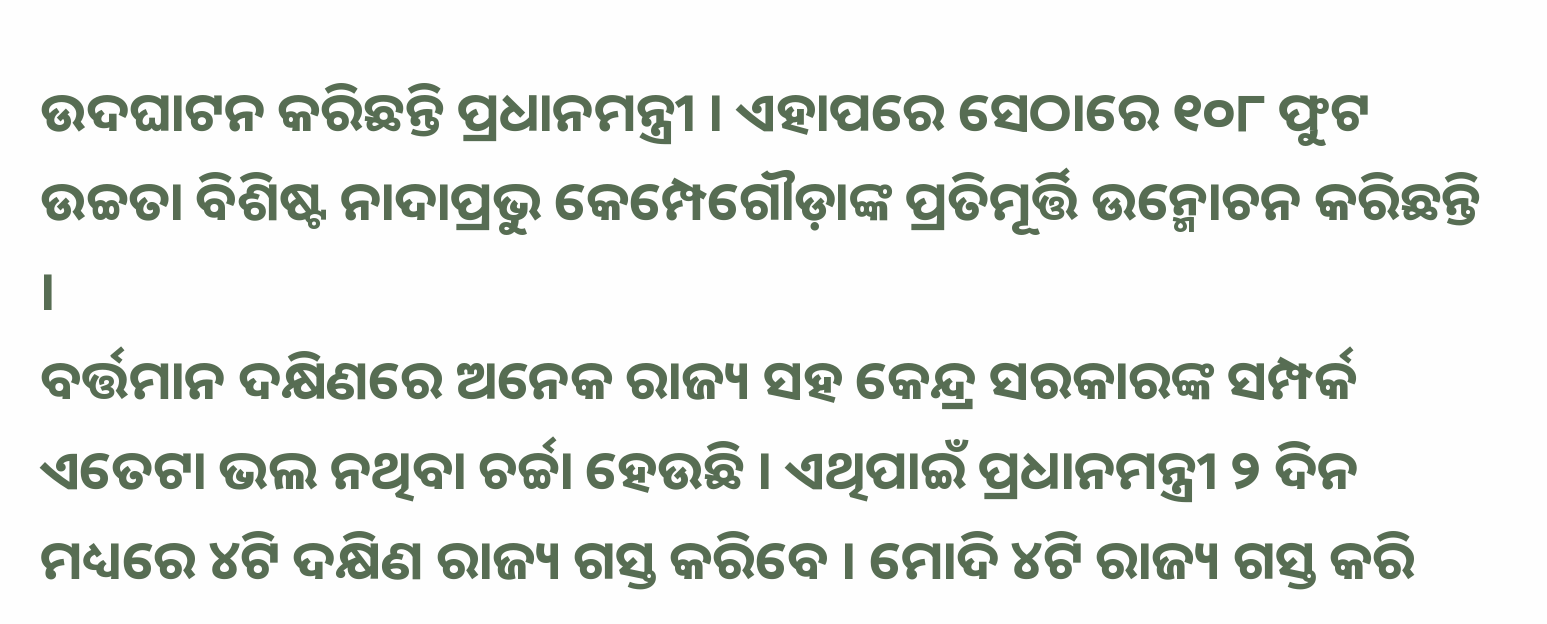ଉଦଘାଟନ କରିଛନ୍ତି ପ୍ରଧାନମନ୍ତ୍ରୀ । ଏହାପରେ ସେଠାରେ ୧୦୮ ଫୁଟ ଉଚ୍ଚତା ବିଶିଷ୍ଟ ନାଦାପ୍ରଭୁ କେମ୍ପେଗୌଡ଼ାଙ୍କ ପ୍ରତିମୂର୍ତ୍ତି ଉନ୍ମୋଚନ କରିଛନ୍ତି ।
ବର୍ତ୍ତମାନ ଦକ୍ଷିଣରେ ଅନେକ ରାଜ୍ୟ ସହ କେନ୍ଦ୍ର ସରକାରଙ୍କ ସମ୍ପର୍କ ଏତେଟା ଭଲ ନଥିବା ଚର୍ଚ୍ଚା ହେଉଛି । ଏଥିପାଇଁ ପ୍ରଧାନମନ୍ତ୍ରୀ ୨ ଦିନ ମଧ୍ୟରେ ୪ଟି ଦକ୍ଷିଣ ରାଜ୍ୟ ଗସ୍ତ କରିବେ । ମୋଦି ୪ଟି ରାଜ୍ୟ ଗସ୍ତ କରି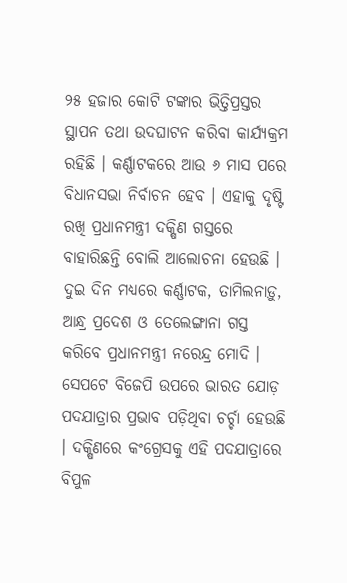୨୫ ହଜାର କୋଟି ଟଙ୍କାର ଭିତ୍ତିପ୍ରସ୍ତର ସ୍ଥାପନ ତଥା ଉଦଘାଟନ କରିବା କାର୍ଯ୍ୟକ୍ରମ ରହିଛି । କର୍ଣ୍ଣାଟକରେ ଆଉ ୬ ମାସ ପରେ ବିଧାନସଭା ନିର୍ବାଚନ ହେବ । ଏହାକୁ ଦୃଷ୍ଟି ରଖି ପ୍ରଧାନମନ୍ତ୍ରୀ ଦକ୍ଷିଣ ଗସ୍ତରେ ବାହାରିଛନ୍ତି ବୋଲି ଆଲୋଚନା ହେଉଛି । ଦୁଇ ଦିନ ମଧ୍ୟରେ କର୍ଣ୍ଣାଟକ, ତାମିଲନାଡ଼ୁ, ଆନ୍ଧ୍ର ପ୍ରଦେଶ ଓ ତେଲେଙ୍ଗାନା ଗସ୍ତ କରିବେ ପ୍ରଧାନମନ୍ତ୍ରୀ ନରେନ୍ଦ୍ର ମୋଦି ।
ସେପଟେ ବିଜେପି ଉପରେ ଭାରତ ଯୋଡ଼ ପଦଯାତ୍ରାର ପ୍ରଭାବ ପଡ଼ିଥିବା ଚର୍ଚ୍ଚା ହେଉଛି । ଦକ୍ଷିଣରେ କଂଗ୍ରେସକୁ ଏହି ପଦଯାତ୍ରାରେ ବିପୁଳ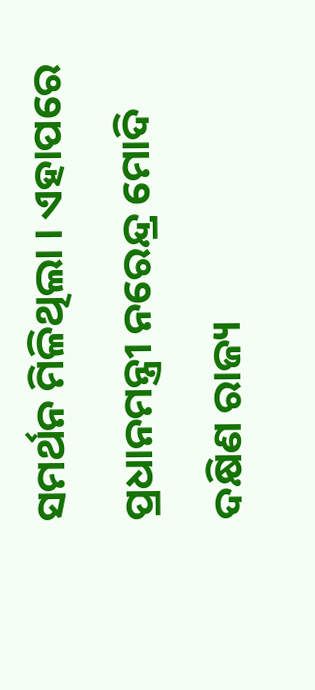ସମର୍ଥନ ମିଳିଥିଲା । ଏହାପରେ ପ୍ରଧାନମନ୍ତ୍ରୀ ନରେନ୍ଦ୍ର ମୋଦି ଦକ୍ଷିଣ ରାଜ୍ୟ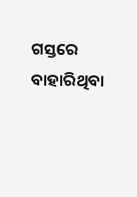ଗସ୍ତରେ ବାହାରିଥିବା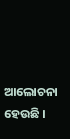ଆଲୋଚନା ହେଉଛି ।